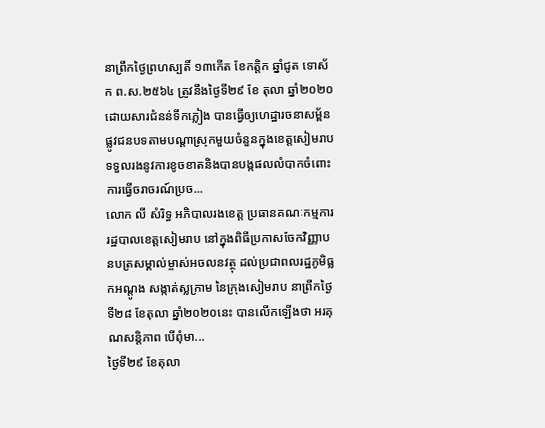នាព្រឹកថ្ងៃព្រហស្បតិ៍ ១៣កើត ខែកត្តិក ឆ្នាំជូត ទោស័ក ព.ស.២៥៦៤ ត្រូវនឹងថ្ងៃទី២៩ ខែ តុលា ឆ្នាំ២០២០ ដោយសារជំនន់ទឹកភ្លៀង បានធ្វើឲ្យហេដ្ឋារចនាសម្ព័នផ្លូវជនបទតាមបណ្តាស្រុកមួយចំនួនក្នុងខេត្តសៀមរាប ទទួលរងនូវការខូចខាតនិងបានបង្កផលលំបាកចំពោះការធ្វើចរាចរណ៍ប្រច...
លោក លី សំរិទ្ធ អភិបាលរងខេត្ត ប្រធានគណៈកម្មការរដ្ឋបាលខេត្តសៀមរាប នៅក្នុងពិធីប្រកាសចែកវិញ្ញាបនបត្រសម្គាល់ម្ចាស់អចលនវត្ថុ ដល់ប្រជាពលរដ្ឋភូមិធ្លកអណ្តូង សង្កាត់ស្លក្រាម នៃក្រុងសៀមរាប នាព្រឹកថ្ងៃទី២៨ ខែតុលា ឆ្នាំ២០២០នេះ បានលើកឡើងថា អរគុណសន្តិភាព បើពុំមា...
ថ្ងៃទី២៩ ខែតុលា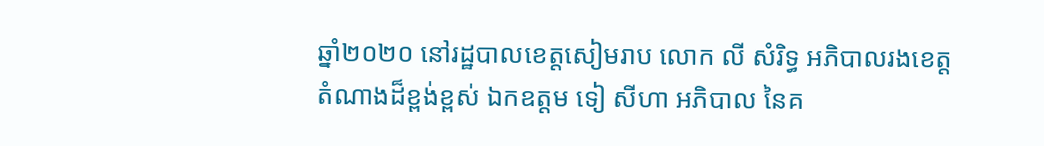ឆ្នាំ២០២០ នៅរដ្ឋបាលខេត្តសៀមរាប លោក លី សំរិទ្ធ អភិបាលរងខេត្ត តំណាងដ៏ខ្ពង់ខ្ពស់ ឯកឧត្តម ទៀ សីហា អភិបាល នៃគ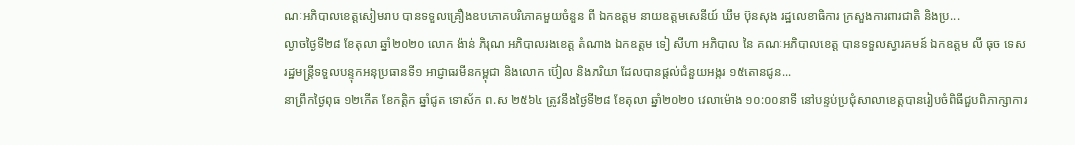ណៈអភិបាលខេត្តសៀមរាប បានទទួលគ្រឿងឧបភោគបរិភោគមួយចំនួន ពី ឯកឧត្តម នាយឧត្តមសេនីយ៍ ឃឹម ប៊ុនសុង រដ្ឋលេខាធិការ ក្រសួងការពារជាតិ និងប្រ...
ល្ងាចថ្ងៃទី២៨ ខែតុលា ឆ្នាំ២០២០ លោក ង៉ាន់ ភិរុណ អភិបាលរងខេត្ត តំណាង ឯកឧត្តម ទៀ សីហា អភិបាល នៃ គណៈអភិបាលខេត្ត បានទទួលស្វារគមន៍ ឯកឧត្តម លី ធុច ទេសរដ្ឋមន្ត្រីទទួលបន្ទុកអនុប្រធានទី១ អាជ្ញាធរមីនកម្ពុជា និងលោក ប៊ៀល និងភរិយា ដែលបានផ្តល់ជំនួយអង្ករ ១៥តោនជូន...
នាព្រឹកថ្ងៃពុធ ១២កើត ខែកត្តិក ឆ្នាំជូត ទោស័ក ព.ស ២៥៦៤ ត្រូវនឹងថ្ងៃទី២៨ ខែតុលា ឆ្នាំ២០២០ វេលាម៉ោង ១០:០០នាទី នៅបន្ទប់ប្រជុំសាលាខេត្តបានរៀបចំពិធីជួបពិភាក្សាការ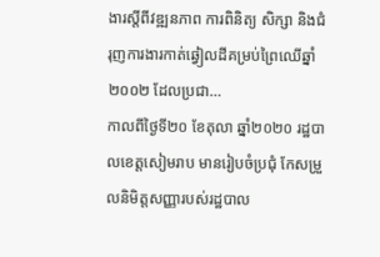ងារស្តីពីវឌ្ឍនភាព ការពិនិត្យ សិក្សា និងជំរុញការងារកាត់ឆ្វៀលដីគម្រប់ព្រៃឈើឆ្នាំ២០០២ ដែលប្រជា...
កាលពីថ្ងៃទី២០ ខែតុលា ឆ្នាំ២០២០ រដ្ឋបាលខេត្តសៀមរាប មានរៀបចំប្រជុំ កែសម្រួលនិមិត្តសញ្ញារបស់រដ្ឋបាល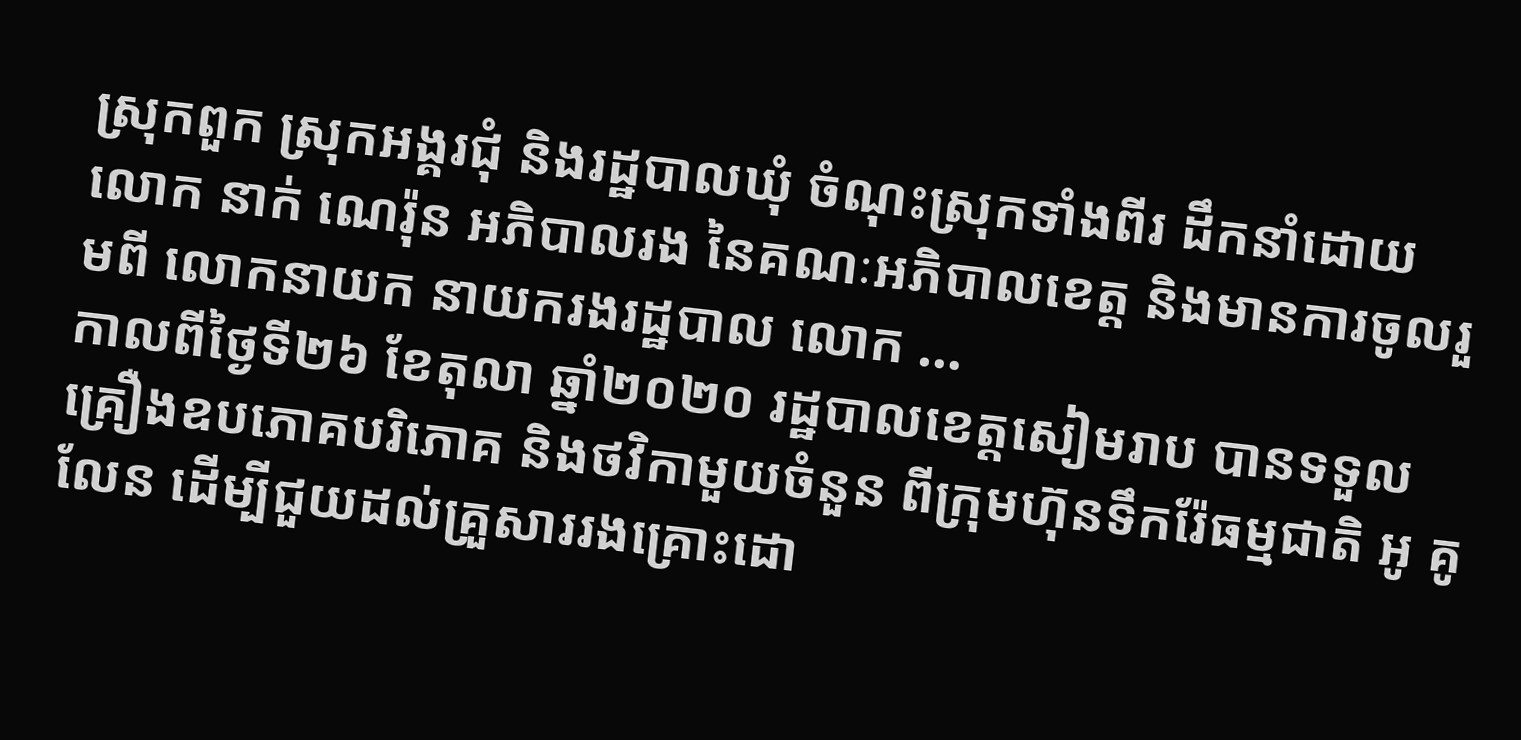ស្រុកពួក ស្រុកអង្គរជុំ និងរដ្ឋបាលឃុំ ចំណុះស្រុកទាំងពីរ ដឹកនាំដោយ លោក នាក់ ណេរ៉ុន អភិបាលរង នៃគណៈអភិបាលខេត្ត និងមានការចូលរួមពី លោកនាយក នាយករងរដ្ឋបាល លោក ...
កាលពីថ្ងៃទី២៦ ខែតុលា ឆ្នាំ២០២០ រដ្ឋបាលខេត្តសៀមរាប បានទទួលគ្រឿងឧបភោគបរិភោគ និងថវិកាមួយចំនួន ពីក្រុមហ៊ុនទឹករ៉ែធម្មជាតិ អូ គូលែន ដើម្បីជួយដល់គ្រួសាររងគ្រោះដោ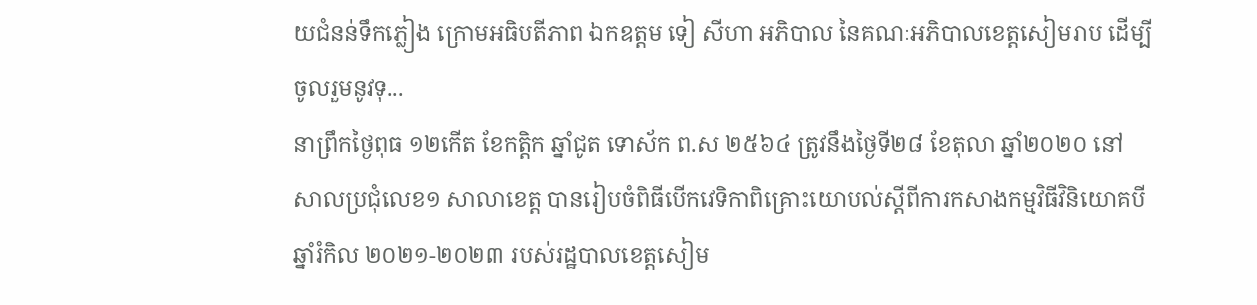យជំនន់ទឹកភ្លៀង ក្រោមអធិបតីភាព ឯកឧត្តម ទៀ សីហា អភិបាល នៃគណៈអភិបាលខេត្តសៀមរាប ដើម្បីចូលរួមនូវទុ...
នាព្រឹកថ្ងៃពុធ ១២កើត ខែកត្តិក ឆ្នាំជូត ទោស័ក ព.ស ២៥៦៤ ត្រូវនឹងថ្ងៃទី២៨ ខែតុលា ឆ្នាំ២០២០ នៅសាលប្រជុំលេខ១ សាលាខេត្ត បានរៀបចំពិធីបើកវេទិកាពិគ្រោះយោបល់ស្តីពីការកសាងកម្មវិធីវិនិយោគបីឆ្នាំរំកិល ២០២១-២០២៣ របស់រដ្ឋបាលខេត្តសៀម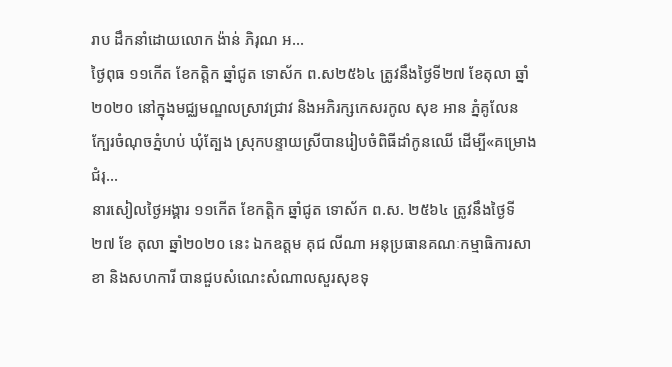រាប ដឹកនាំដោយលោក ង៉ាន់ ភិរុណ អ...
ថ្ងៃពុធ ១១កេីត ខែកត្ដិក ឆ្នាំជូត ទោស័ក ព.ស២៥៦៤ ត្រូវនឹងថ្ងៃទី២៧ ខែតុលា ឆ្នាំ២០២០ នៅក្នុងមជ្ឈមណ្ឌលស្រាវជ្រាវ និងអភិរក្សកេសរកូល សុខ អាន ភ្នំគូលែន ក្បែរចំណុចភ្នំហប់ ឃុំត្បែង ស្រុកបន្ទាយស្រីបានរៀបចំពិធីដាំកូនឈេី ដើម្បី«គម្រោងជំរុ...
នារសៀលថ្ងៃអង្គារ ១១កើត ខែកត្តិក ឆ្នាំជូត ទោស័ក ព.ស. ២៥៦៤ ត្រូវនឹងថ្ងៃទី២៧ ខែ តុលា ឆ្នាំ២០២០ នេះ ឯកឧត្តម គុជ លីណា អនុប្រធានគណៈកម្មាធិការសាខា និងសហការី បានជួបសំណេះសំណាលសួរសុខទុ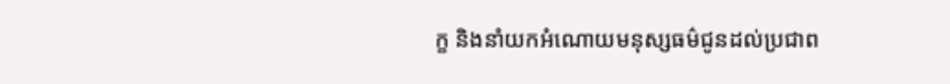ក្ខ និងនាំយកអំណោយមនុស្សធម៌ជូនដល់ប្រជាព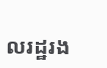លរដ្ឋរង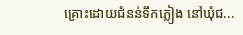គ្រោះដោយជំនន់ទឹកភ្លៀង នៅឃុំជ...